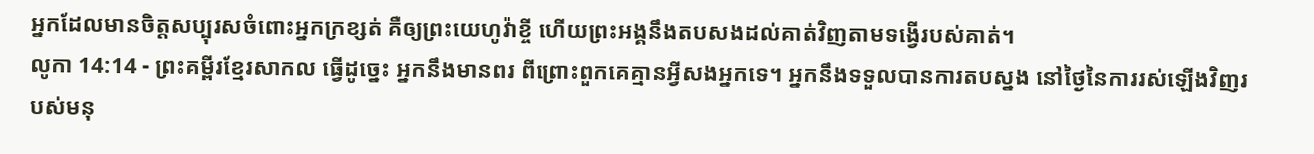អ្នកដែលមានចិត្តសប្បុរសចំពោះអ្នកក្រខ្សត់ គឺឲ្យព្រះយេហូវ៉ាខ្ចី ហើយព្រះអង្គនឹងតបសងដល់គាត់វិញតាមទង្វើរបស់គាត់។
លូកា 14:14 - ព្រះគម្ពីរខ្មែរសាកល ធ្វើដូច្នេះ អ្នកនឹងមានពរ ពីព្រោះពួកគេគ្មានអ្វីសងអ្នកទេ។ អ្នកនឹងទទួលបានការតបស្នង នៅថ្ងៃនៃការរស់ឡើងវិញរបស់មនុ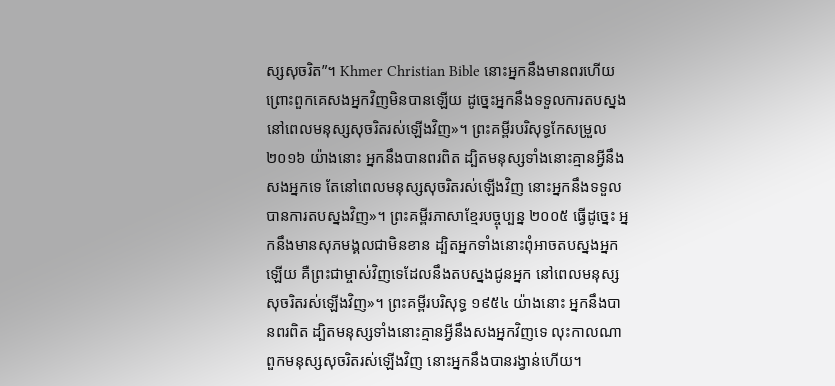ស្សសុចរិត”។ Khmer Christian Bible នោះអ្នកនឹងមានពរហើយ ព្រោះពួកគេសងអ្នកវិញមិនបានឡើយ ដូច្នេះអ្នកនឹងទទួលការតបស្នងនៅពេលមនុស្សសុចរិតរស់ឡើងវិញ»។ ព្រះគម្ពីរបរិសុទ្ធកែសម្រួល ២០១៦ យ៉ាងនោះ អ្នកនឹងបានពរពិត ដ្បិតមនុស្សទាំងនោះគ្មានអ្វីនឹងសងអ្នកទេ តែនៅពេលមនុស្សសុចរិតរស់ឡើងវិញ នោះអ្នកនឹងទទួលបានការតបស្នងវិញ»។ ព្រះគម្ពីរភាសាខ្មែរបច្ចុប្បន្ន ២០០៥ ធ្វើដូច្នេះ អ្នកនឹងមានសុភមង្គលជាមិនខាន ដ្បិតអ្នកទាំងនោះពុំអាចតបស្នងអ្នកឡើយ គឺព្រះជាម្ចាស់វិញទេដែលនឹងតបស្នងជូនអ្នក នៅពេលមនុស្សសុចរិតរស់ឡើងវិញ»។ ព្រះគម្ពីរបរិសុទ្ធ ១៩៥៤ យ៉ាងនោះ អ្នកនឹងបានពរពិត ដ្បិតមនុស្សទាំងនោះគ្មានអ្វីនឹងសងអ្នកវិញទេ លុះកាលណាពួកមនុស្សសុចរិតរស់ឡើងវិញ នោះអ្នកនឹងបានរង្វាន់ហើយ។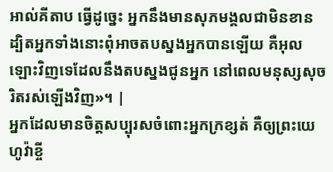អាល់គីតាប ធ្វើដូច្នេះ អ្នកនឹងមានសុភមង្គលជាមិនខាន ដ្បិតអ្នកទាំងនោះពុំអាចតបស្នងអ្នកបានឡើយ គឺអុលឡោះវិញទេដែលនឹងតបស្នងជូនអ្នក នៅពេលមនុស្សសុចរិតរស់ឡើងវិញ»។ |
អ្នកដែលមានចិត្តសប្បុរសចំពោះអ្នកក្រខ្សត់ គឺឲ្យព្រះយេហូវ៉ាខ្ចី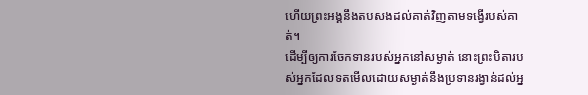ហើយព្រះអង្គនឹងតបសងដល់គាត់វិញតាមទង្វើរបស់គាត់។
ដើម្បីឲ្យការចែកទានរបស់អ្នកនៅសម្ងាត់ នោះព្រះបិតារបស់អ្នកដែលទតមើលដោយសម្ងាត់នឹងប្រទានរង្វាន់ដល់អ្ន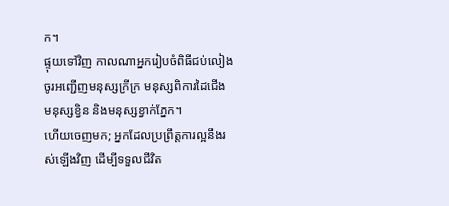ក។
ផ្ទុយទៅវិញ កាលណាអ្នករៀបចំពិធីជប់លៀង ចូរអញ្ជើញមនុស្សក្រីក្រ មនុស្សពិការដៃជើង មនុស្សខ្វិន និងមនុស្សខ្វាក់ភ្នែក។
ហើយចេញមក; អ្នកដែលប្រព្រឹត្តការល្អនឹងរស់ឡើងវិញ ដើម្បីទទួលជីវិត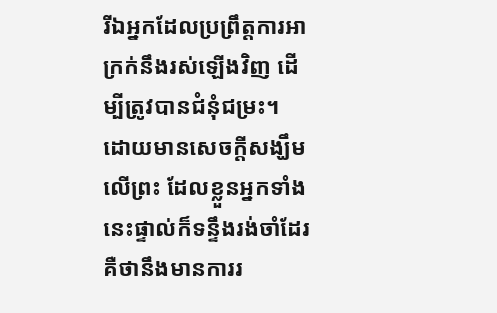រីឯអ្នកដែលប្រព្រឹត្តការអាក្រក់នឹងរស់ឡើងវិញ ដើម្បីត្រូវបានជំនុំជម្រះ។
ដោយមានសេចក្ដីសង្ឃឹមលើព្រះ ដែលខ្លួនអ្នកទាំងនេះផ្ទាល់ក៏ទន្ទឹងរង់ចាំដែរ គឺថានឹងមានការរ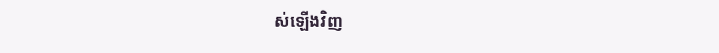ស់ឡើងវិញ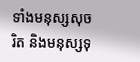ទាំងមនុស្សសុចរិត និងមនុស្សទុ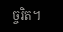ច្ចរិត។